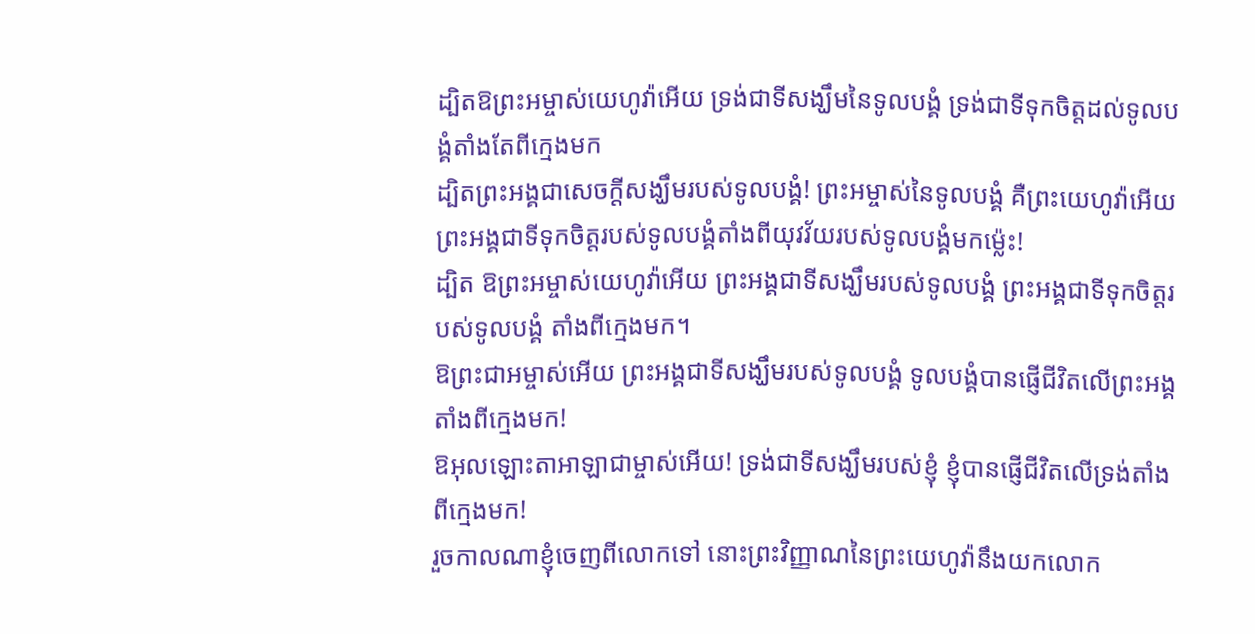ដ្បិតឱព្រះអម្ចាស់យេហូវ៉ាអើយ ទ្រង់ជាទីសង្ឃឹមនៃទូលបង្គំ ទ្រង់ជាទីទុកចិត្តដល់ទូលបង្គំតាំងតែពីក្មេងមក
ដ្បិតព្រះអង្គជាសេចក្ដីសង្ឃឹមរបស់ទូលបង្គំ! ព្រះអម្ចាស់នៃទូលបង្គំ គឺព្រះយេហូវ៉ាអើយ ព្រះអង្គជាទីទុកចិត្តរបស់ទូលបង្គំតាំងពីយុវវ័យរបស់ទូលបង្គំមកម្ល៉េះ!
ដ្បិត ឱព្រះអម្ចាស់យេហូវ៉ាអើយ ព្រះអង្គជាទីសង្ឃឹមរបស់ទូលបង្គំ ព្រះអង្គជាទីទុកចិត្តរបស់ទូលបង្គំ តាំងពីក្មេងមក។
ឱព្រះជាអម្ចាស់អើយ ព្រះអង្គជាទីសង្ឃឹមរបស់ទូលបង្គំ ទូលបង្គំបានផ្ញើជីវិតលើព្រះអង្គតាំងពីក្មេងមក!
ឱអុលឡោះតាអាឡាជាម្ចាស់អើយ! ទ្រង់ជាទីសង្ឃឹមរបស់ខ្ញុំ ខ្ញុំបានផ្ញើជីវិតលើទ្រង់តាំងពីក្មេងមក!
រួចកាលណាខ្ញុំចេញពីលោកទៅ នោះព្រះវិញ្ញាណនៃព្រះយេហូវ៉ានឹងយកលោក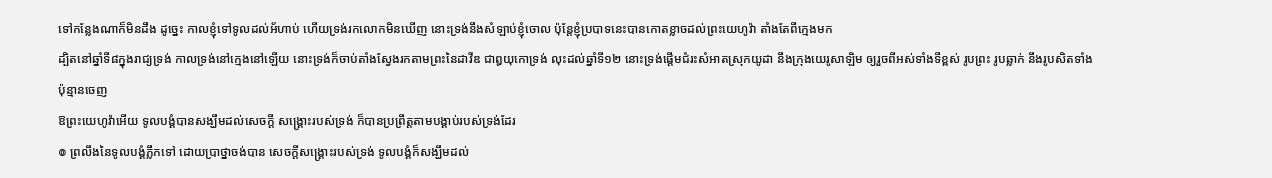ទៅកន្លែងណាក៏មិនដឹង ដូច្នេះ កាលខ្ញុំទៅទូលដល់អ័ហាប់ ហើយទ្រង់រកលោកមិនឃើញ នោះទ្រង់នឹងសំឡាប់ខ្ញុំចោល ប៉ុន្តែខ្ញុំប្របាទនេះបានកោតខ្លាចដល់ព្រះយេហូវ៉ា តាំងតែពីក្មេងមក
ដ្បិតនៅឆ្នាំទី៨ក្នុងរាជ្យទ្រង់ កាលទ្រង់នៅក្មេងនៅឡើយ នោះទ្រង់ក៏ចាប់តាំងស្វែងរកតាមព្រះនៃដាវីឌ ជាឰយុកោទ្រង់ លុះដល់ឆ្នាំទី១២ នោះទ្រង់ផ្តើមជំរះសំអាតស្រុកយូដា នឹងក្រុងយេរូសាឡិម ឲ្យរួចពីអស់ទាំងទីខ្ពស់ រូបព្រះ រូបឆ្លាក់ នឹងរូបសិតទាំងប៉ុន្មានចេញ
ឱព្រះយេហូវ៉ាអើយ ទូលបង្គំបានសង្ឃឹមដល់សេចក្ដី សង្គ្រោះរបស់ទ្រង់ ក៏បានប្រព្រឹត្តតាមបង្គាប់របស់ទ្រង់ដែរ
៙ ព្រលឹងនៃទូលបង្គំភ្លឹកទៅ ដោយប្រាថ្នាចង់បាន សេចក្ដីសង្គ្រោះរបស់ទ្រង់ ទូលបង្គំក៏សង្ឃឹមដល់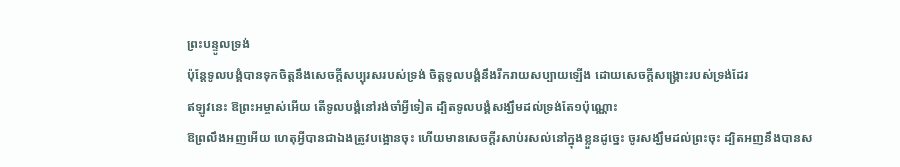ព្រះបន្ទូលទ្រង់
ប៉ុន្តែទូលបង្គំបានទុកចិត្តនឹងសេចក្ដីសប្បុរសរបស់ទ្រង់ ចិត្តទូលបង្គំនឹងរីករាយសប្បាយឡើង ដោយសេចក្ដីសង្គ្រោះរបស់ទ្រង់ដែរ
ឥឡូវនេះ ឱព្រះអម្ចាស់អើយ តើទូលបង្គំនៅរង់ចាំអ្វីទៀត ដ្បិតទូលបង្គំសង្ឃឹមដល់ទ្រង់តែ១ប៉ុណ្ណោះ
ឱព្រលឹងអញអើយ ហេតុអ្វីបានជាឯងត្រូវបង្អោនចុះ ហើយមានសេចក្ដីរសាប់រសល់នៅក្នុងខ្លួនដូច្នេះ ចូរសង្ឃឹមដល់ព្រះចុះ ដ្បិតអញនឹងបានស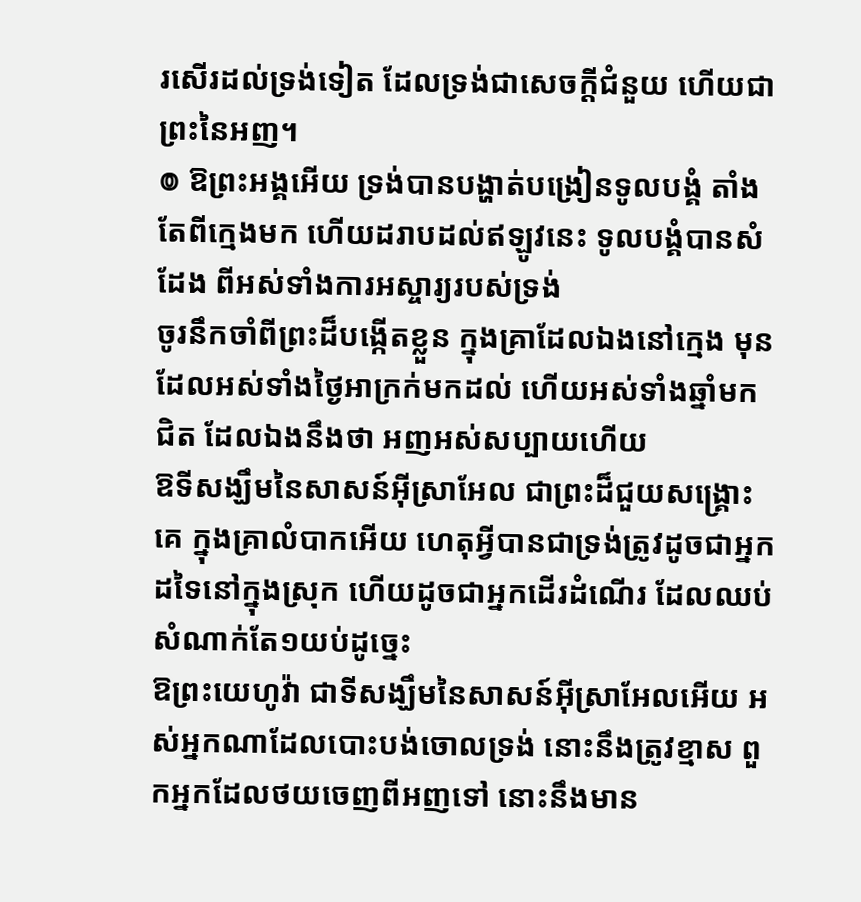រសើរដល់ទ្រង់ទៀត ដែលទ្រង់ជាសេចក្ដីជំនួយ ហើយជាព្រះនៃអញ។
៙ ឱព្រះអង្គអើយ ទ្រង់បានបង្ហាត់បង្រៀនទូលបង្គំ តាំងតែពីក្មេងមក ហើយដរាបដល់ឥឡូវនេះ ទូលបង្គំបានសំដែង ពីអស់ទាំងការអស្ចារ្យរបស់ទ្រង់
ចូរនឹកចាំពីព្រះដ៏បង្កើតខ្លួន ក្នុងគ្រាដែលឯងនៅក្មេង មុនដែលអស់ទាំងថ្ងៃអាក្រក់មកដល់ ហើយអស់ទាំងឆ្នាំមកជិត ដែលឯងនឹងថា អញអស់សប្បាយហើយ
ឱទីសង្ឃឹមនៃសាសន៍អ៊ីស្រាអែល ជាព្រះដ៏ជួយសង្គ្រោះគេ ក្នុងគ្រាលំបាកអើយ ហេតុអ្វីបានជាទ្រង់ត្រូវដូចជាអ្នកដទៃនៅក្នុងស្រុក ហើយដូចជាអ្នកដើរដំណើរ ដែលឈប់សំណាក់តែ១យប់ដូច្នេះ
ឱព្រះយេហូវ៉ា ជាទីសង្ឃឹមនៃសាសន៍អ៊ីស្រាអែលអើយ អស់អ្នកណាដែលបោះបង់ចោលទ្រង់ នោះនឹងត្រូវខ្មាស ពួកអ្នកដែលថយចេញពីអញទៅ នោះនឹងមាន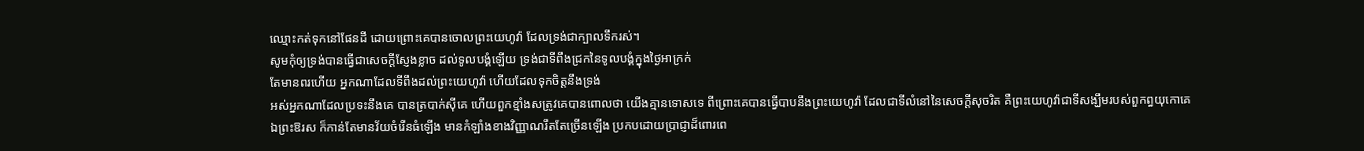ឈ្មោះកត់ទុកនៅផែនដី ដោយព្រោះគេបានចោលព្រះយេហូវ៉ា ដែលទ្រង់ជាក្បាលទឹករស់។
សូមកុំឲ្យទ្រង់បានធ្វើជាសេចក្ដីស្ញែងខ្លាច ដល់ទូលបង្គំឡើយ ទ្រង់ជាទីពឹងជ្រកនៃទូលបង្គំក្នុងថ្ងៃអាក្រក់
តែមានពរហើយ អ្នកណាដែលទីពឹងដល់ព្រះយេហូវ៉ា ហើយដែលទុកចិត្តនឹងទ្រង់
អស់អ្នកណាដែលប្រទះនឹងគេ បានត្របាក់ស៊ីគេ ហើយពួកខ្មាំងសត្រូវគេបានពោលថា យើងគ្មានទោសទេ ពីព្រោះគេបានធ្វើបាបនឹងព្រះយេហូវ៉ា ដែលជាទីលំនៅនៃសេចក្ដីសុចរិត គឺព្រះយេហូវ៉ាជាទីសង្ឃឹមរបស់ពួកព្ធយុកោគេ
ឯព្រះឱរស ក៏កាន់តែមានវ័យចំរើនធំឡើង មានកំឡាំងខាងវិញ្ញាណរឹតតែច្រើនឡើង ប្រកបដោយប្រាជ្ញាដ៏ពោរពេ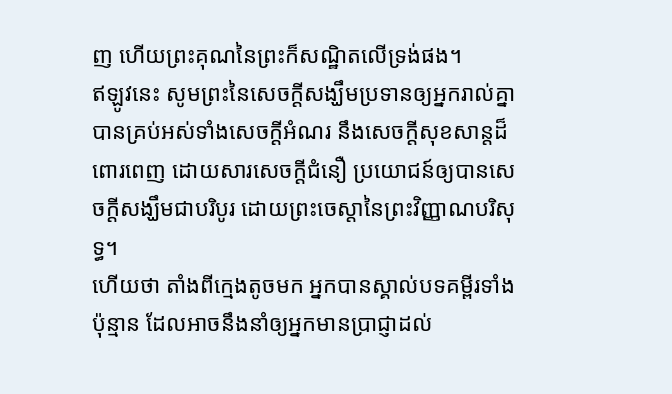ញ ហើយព្រះគុណនៃព្រះក៏សណ្ឋិតលើទ្រង់ផង។
ឥឡូវនេះ សូមព្រះនៃសេចក្ដីសង្ឃឹមប្រទានឲ្យអ្នករាល់គ្នាបានគ្រប់អស់ទាំងសេចក្ដីអំណរ នឹងសេចក្ដីសុខសាន្តដ៏ពោរពេញ ដោយសារសេចក្ដីជំនឿ ប្រយោជន៍ឲ្យបានសេចក្ដីសង្ឃឹមជាបរិបូរ ដោយព្រះចេស្តានៃព្រះវិញ្ញាណបរិសុទ្ធ។
ហើយថា តាំងពីក្មេងតូចមក អ្នកបានស្គាល់បទគម្ពីរទាំងប៉ុន្មាន ដែលអាចនឹងនាំឲ្យអ្នកមានប្រាជ្ញាដល់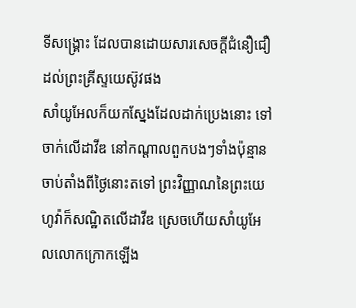ទីសង្គ្រោះ ដែលបានដោយសារសេចក្ដីជំនឿជឿដល់ព្រះគ្រីស្ទយេស៊ូវផង
សាំយូអែលក៏យកស្នែងដែលដាក់ប្រេងនោះ ទៅចាក់លើដាវីឌ នៅកណ្តាលពួកបងៗទាំងប៉ុន្មាន ចាប់តាំងពីថ្ងៃនោះតទៅ ព្រះវិញ្ញាណនៃព្រះយេហូវ៉ាក៏សណ្ឋិតលើដាវីឌ ស្រេចហើយសាំយូអែលលោកក្រោកឡើង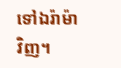ទៅឯរ៉ាម៉ាវិញ។